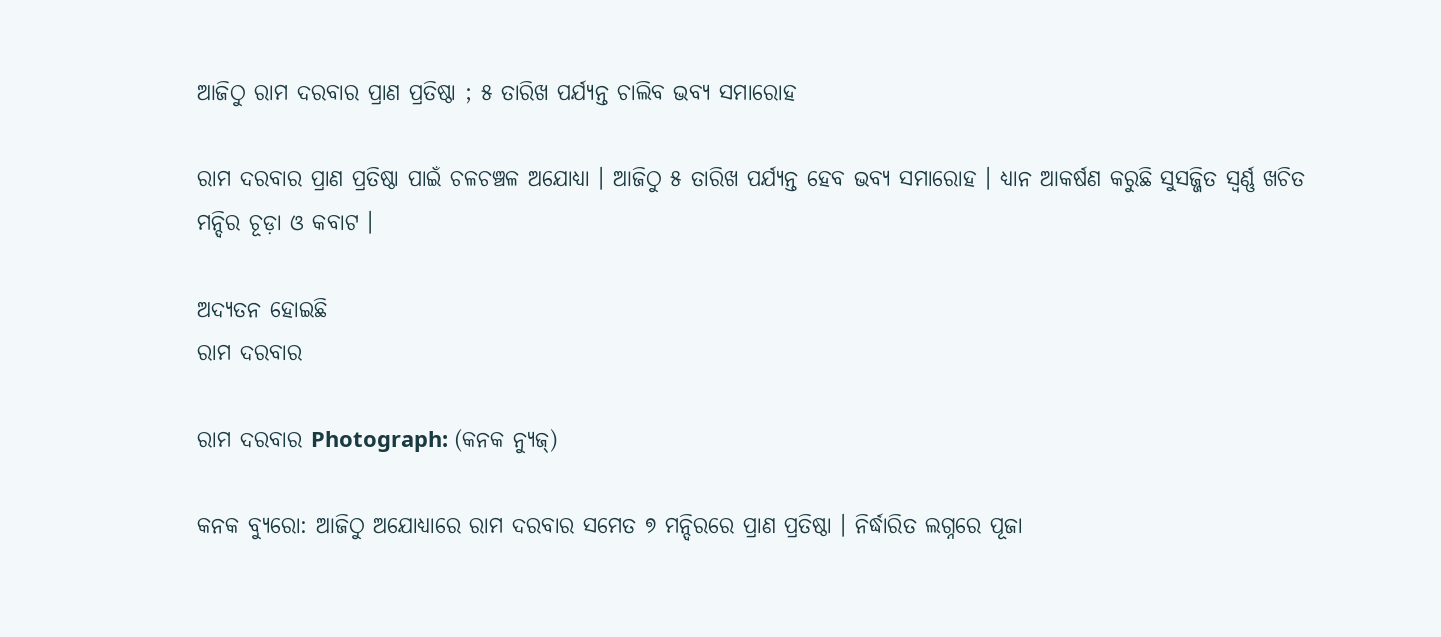ଆଜିଠୁ ରାମ ଦରବାର ପ୍ରାଣ ପ୍ରତିଷ୍ଠା ; ୫ ତାରିଖ ପର୍ଯ୍ୟନ୍ତ ଚାଲିବ ଭବ୍ୟ ସମାରୋହ

ରାମ ଦରବାର ପ୍ରାଣ ପ୍ରତିଷ୍ଠା ପାଇଁ ଚଳଚଞ୍ଚଳ ଅଯୋଧ୍ୟା । ଆଜିଠୁ ୫ ତାରିଖ ପର୍ଯ୍ୟନ୍ତ ହେବ ଭବ୍ୟ ସମାରୋହ । ଧ୍ୟାନ ଆକର୍ଷଣ କରୁଛି ସୁସଜ୍ଜିତ ସ୍ବର୍ଣ୍ଣ ଖଚିତ ମନ୍ଦିର ଚୂଡ଼ା ଓ କବାଟ ।

ଅଦ୍ୟତନ ହୋଇଛି
ରାମ ଦରବାର

ରାମ ଦରବାର Photograph: (କନକ ନ୍ୟୁଜ୍)

କନକ ବ୍ୟୁରୋ: ଆଜିଠୁ ଅଯୋଧ୍ୟାରେ ରାମ ଦରବାର ସମେତ ୭ ମନ୍ଦିରରେ ପ୍ରାଣ ପ୍ରତିଷ୍ଠା । ନିର୍ଦ୍ଧାରିତ ଲଗ୍ନରେ ପୂଜା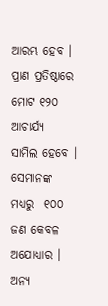ଆରମ୍ଭ ହେବ । ପ୍ରାଣ ପ୍ରତିଷ୍ଠାରେ ମୋଟ ୧୨୦ ଆଚାର୍ଯ୍ୟ  ସାମିଲ ହେବେ । ସେମାନଙ୍କ ମଧ୍ୟରୁ  ୧୦୦ ଜଣ କେବଳ ଅଯୋଧ୍ୟାର । ଅନ୍ୟ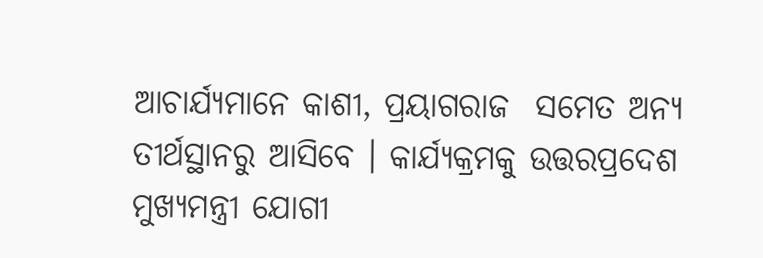ଆଚାର୍ଯ୍ୟମାନେ କାଶୀ, ପ୍ରୟାଗରାଜ  ସମେତ ଅନ୍ୟ ତୀର୍ଥସ୍ଥାନରୁ ଆସିବେ । କାର୍ଯ୍ୟକ୍ରମକୁ ଉତ୍ତରପ୍ରଦେଶ ମୁଖ୍ୟମନ୍ତ୍ରୀ ଯୋଗୀ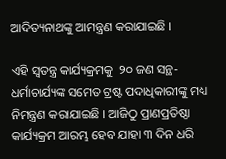ଆଦିତ୍ୟନାଥଙ୍କୁ ଆମନ୍ତ୍ରଣ କରାଯାଇଛି ।

ଏହି ସ୍ବତନ୍ତ୍ର କାର୍ଯ୍ୟକ୍ରମକୁ  ୨୦ ଜଣ ସନ୍ଥ-ଧର୍ମାଚାର୍ଯ୍ୟଙ୍କ ସମେତ ଟ୍ରଷ୍ଟ ପଦାଧିକାରୀଙ୍କୁ ମଧ୍ୟ ନିମନ୍ତ୍ରଣ କରାଯାଇଛି । ଆଜିଠୁ ପ୍ରାଣପ୍ରତିଷ୍ଠା କାର୍ଯ୍ୟକ୍ରମ ଆରମ୍ଭ ହେବ ଯାହା ୩ ଦିନ ଧରି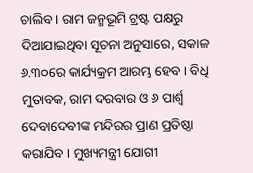ଚାଲିବ । ରାମ ଜନ୍ମଭୂମି ଟ୍ରଷ୍ଟ ପକ୍ଷରୁ ଦିଆଯାଇଥିବା ସୂଚନା ଅନୁସାରେ, ସକାଳ ୬.୩୦ରେ କାର୍ଯ୍ୟକ୍ରମ ଆରମ୍ଭ ହେବ । ବିଧି ମୁତାବକ, ରାମ ଦରବାର ଓ ୬ ପାର୍ଶ୍ବ ଦେବାଦେବୀଙ୍କ ମନ୍ଦିରର ପ୍ରାଣ ପ୍ରତିଷ୍ଠା କରାଯିବ । ମୁଖ୍ୟମନ୍ତ୍ରୀ ଯୋଗୀ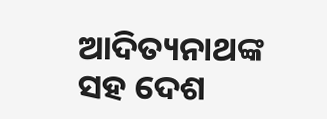ଆଦିତ୍ୟନାଥଙ୍କ ସହ ଦେଶ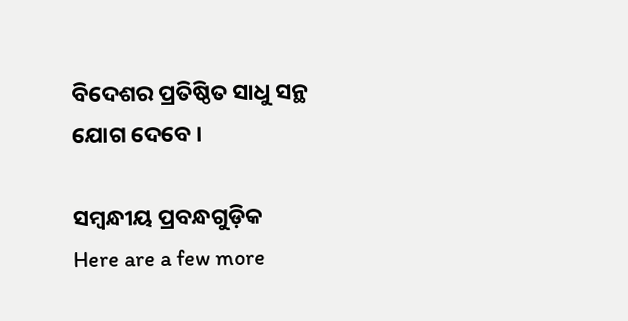ବିଦେଶର ପ୍ରତିଷ୍ଠିତ ସାଧୁ ସନ୍ଥ ଯୋଗ ଦେବେ ।

ସମ୍ବନ୍ଧୀୟ ପ୍ରବନ୍ଧଗୁଡ଼ିକ
Here are a few more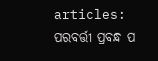articles:
ପରବର୍ତ୍ତୀ ପ୍ରବନ୍ଧ ପ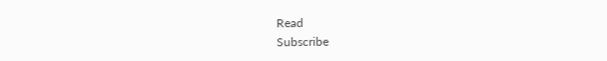Read
Subscribe